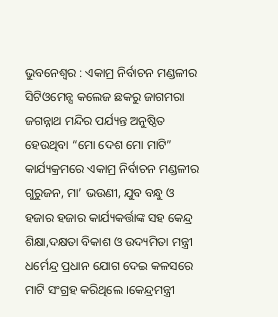ଭୁବନେଶ୍ୱର : ଏକାମ୍ର ନିର୍ବାଚନ ମଣ୍ଡଳୀର ସିଟିଓମେନ୍ସ କଲେଜ ଛକରୁ ଜାଗମରା ଜଗନ୍ନାଥ ମନ୍ଦିର ପର୍ଯ୍ୟନ୍ତ ଅନୁଷ୍ଠିତ ହେଉଥିବା “ମୋ ଦେଶ ମୋ ମାଟି” କାର୍ଯ୍ୟକ୍ରମରେ ଏକାମ୍ର ନିର୍ବାଚନ ମଣ୍ଡଳୀର ଗୁରୁଜନ, ମା’ ଭଉଣୀ, ଯୁବ ବନ୍ଧୁ ଓ ହଜାର ହଜାର କାର୍ଯ୍ୟକର୍ତ୍ତାଙ୍କ ସହ କେନ୍ଦ୍ର ଶିକ୍ଷା,ଦକ୍ଷତା ବିକାଶ ଓ ଉଦ୍ୟମିତା ମନ୍ତ୍ରୀ ଧର୍ମେନ୍ଦ୍ର ପ୍ରଧାନ ଯୋଗ ଦେଇ କଳସରେ ମାଟି ସଂଗ୍ରହ କରିଥିଲେ ।କେନ୍ଦ୍ରମନ୍ତ୍ରୀ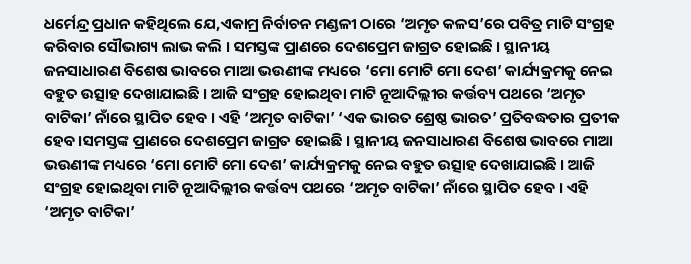ଧର୍ମେନ୍ଦ୍ର ପ୍ରଧାନ କହିଥିଲେ ଯେ,ଏକାମ୍ର ନିର୍ବାଚନ ମଣ୍ଡଳୀ ଠାରେ ‘ଅମୃତ କଳସ’ରେ ପବିତ୍ର ମାଟି ସଂଗ୍ରହ କରିବାର ସୌଭାଗ୍ୟ ଲାଭ କଲି । ସମସ୍ତଙ୍କ ପ୍ରାଣରେ ଦେଶପ୍ରେମ ଜାଗ୍ରତ ହୋଇଛି । ସ୍ଥାନୀୟ ଜନସାଧାରଣ ବିଶେଷ ଭାବରେ ମାଆ ଭଉଣୀଙ୍କ ମଧ୍ୟରେ ‘ମୋ ମୋଟି ମୋ ଦେଶ’ କାର୍ଯ୍ୟକ୍ରମକୁ ନେଇ ବହୁତ ଉତ୍ସାହ ଦେଖାଯାଇଛି । ଆଜି ସଂଗ୍ରହ ହୋଇଥିବା ମାଟି ନୂଆଦିଲ୍ଲୀର କର୍ତ୍ତବ୍ୟ ପଥରେ ‘ଅମୃତ ବାଟିକା’ ନାଁରେ ସ୍ଥାପିତ ହେବ । ଏହି ‘ଅମୃତ ବାଟିକା’ ‘ଏକ ଭାରତ ଶ୍ରେଷ୍ଠ ଭାରତ’ ପ୍ରତିବଦ୍ଧତାର ପ୍ରତୀକ ହେବ।ସମସ୍ତଙ୍କ ପ୍ରାଣରେ ଦେଶପ୍ରେମ ଜାଗ୍ରତ ହୋଇଛି । ସ୍ଥାନୀୟ ଜନସାଧାରଣ ବିଶେଷ ଭାବରେ ମାଆ ଭଉଣୀଙ୍କ ମଧ୍ୟରେ ‘ମୋ ମୋଟି ମୋ ଦେଶ’ କାର୍ଯ୍ୟକ୍ରମକୁ ନେଇ ବହୁତ ଉତ୍ସାହ ଦେଖାଯାଇଛି । ଆଜି ସଂଗ୍ରହ ହୋଇଥିବା ମାଟି ନୂଆଦିଲ୍ଲୀର କର୍ତ୍ତବ୍ୟ ପଥରେ ‘ଅମୃତ ବାଟିକା’ ନାଁରେ ସ୍ଥାପିତ ହେବ । ଏହି ‘ଅମୃତ ବାଟିକା’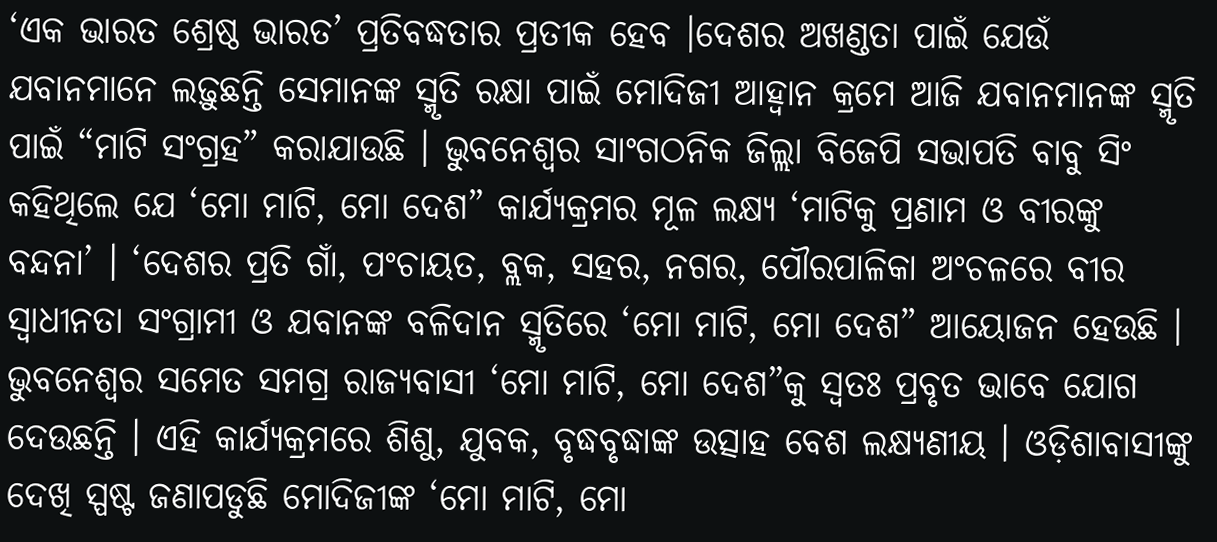‘ଏକ ଭାରତ ଶ୍ରେଷ୍ଠ ଭାରତ’ ପ୍ରତିବଦ୍ଧତାର ପ୍ରତୀକ ହେବ ।ଦେଶର ଅଖଣ୍ଡତା ପାଇଁ ଯେଉଁ ଯବାନମାନେ ଲଢ଼ୁଛନ୍ତି ସେମାନଙ୍କ ସ୍ମୃତି ରକ୍ଷା ପାଇଁ ମୋଦିଜୀ ଆହ୍ୱାନ କ୍ରମେ ଆଜି ଯବାନମାନଙ୍କ ସ୍ମୃତି ପାଇଁ “ମାଟି ସଂଗ୍ରହ” କରାଯାଉଛି । ଭୁବନେଶ୍ୱର ସାଂଗଠନିକ ଜିଲ୍ଲା ବିଜେପି ସଭାପତି ବାବୁ ସିଂ କହିଥିଲେ ଯେ ‘ମୋ ମାଟି, ମୋ ଦେଶ” କାର୍ଯ୍ୟକ୍ରମର ମୂଳ ଲକ୍ଷ୍ୟ ‘ମାଟିକୁ ପ୍ରଣାମ ଓ ବୀରଙ୍କୁ ବନ୍ଦନା’ । ‘ଦେଶର ପ୍ରତି ଗାଁ, ପଂଚାୟତ, ବ୍ଲକ, ସହର, ନଗର, ପୌରପାଳିକା ଅଂଚଳରେ ବୀର ସ୍ୱାଧୀନତା ସଂଗ୍ରାମୀ ଓ ଯବାନଙ୍କ ବଳିଦାନ ସ୍ମୃତିରେ ‘ମୋ ମାଟି, ମୋ ଦେଶ” ଆୟୋଜନ ହେଉଛି । ଭୁବନେଶ୍ୱର ସମେତ ସମଗ୍ର ରାଜ୍ୟବାସୀ ‘ମୋ ମାଟି, ମୋ ଦେଶ”କୁ ସ୍ୱତଃ ପ୍ରବୃତ ଭାବେ ଯୋଗ ଦେଉଛନ୍ତି । ଏହି କାର୍ଯ୍ୟକ୍ରମରେ ଶିଶୁ, ଯୁବକ, ବୃଦ୍ଧବୃଦ୍ଧାଙ୍କ ଉତ୍ସାହ ବେଶ ଲକ୍ଷ୍ୟଣୀୟ । ଓଡ଼ିଶାବାସୀଙ୍କୁ ଦେଖି ସ୍ପଷ୍ଟ ଜଣାପଡୁଛି ମୋଦିଜୀଙ୍କ ‘ମୋ ମାଟି, ମୋ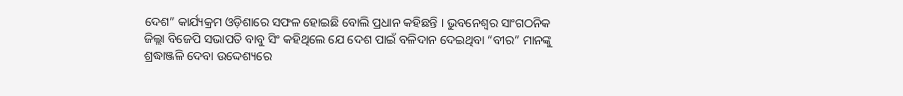ଦେଶ” କାର୍ଯ୍ୟକ୍ରମ ଓଡ଼ିଶାରେ ସଫଳ ହୋଇଛି ବୋଲି ପ୍ରଧାନ କହିଛନ୍ତି । ଭୁବନେଶ୍ୱର ସାଂଗଠନିକ ଜିଲ୍ଲା ବିଜେପି ସଭାପତି ବାବୁ ସିଂ କହିଥିଲେ ଯେ ଦେଶ ପାଇଁ ବଳିଦାନ ଦେଇଥିବା “ବୀର” ମାନଙ୍କୁ ଶ୍ରଦ୍ଧାଞ୍ଜଳି ଦେବା ଉଦ୍ଦେଶ୍ୟରେ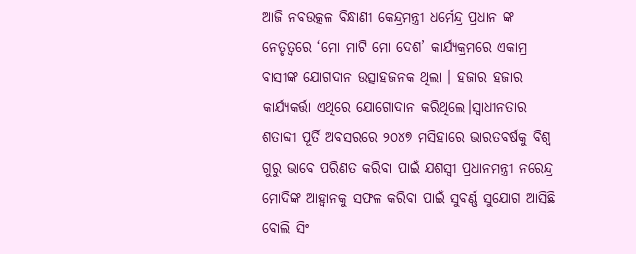ଆଜି ନବଉତ୍କଳ ବିନ୍ଧାଣୀ କେନ୍ଦ୍ରମନ୍ତ୍ରୀ ଧର୍ମେନ୍ଦ୍ର ପ୍ରଧାନ ଙ୍କ ନେତୃତ୍ୱରେ ‘ମୋ ମାଟି ମୋ ଦେଶ’ କାର୍ଯ୍ୟକ୍ରମରେ ଏକାମ୍ର ବାସୀଙ୍କ ଯୋଗଦାନ ଉତ୍ସାହଜନକ ଥିଲା । ହଜାର ହଜାର କାର୍ଯ୍ୟକର୍ତ୍ତା ଏଥିରେ ଯୋଗୋଦାନ କରିଥିଲେ।ସ୍ୱାଧୀନତାର ଶତାବ୍ଦୀ ପୂର୍ତି ଅବସରରେ ୨୦୪୭ ମସିହାରେ ଭାରତବର୍ଷକୁ ବିଶ୍ୱ ଗୁରୁ ଭାବେ ପରିଣତ କରିବା ପାଇଁ ଯଶସ୍ୱୀ ପ୍ରଧାନମନ୍ତ୍ରୀ ନରେନ୍ଦ୍ର ମୋଦିଙ୍କ ଆହ୍ୱାନକୁ ସଫଳ କରିବା ପାଇଁ ସୁବର୍ଣ୍ଣ ସୁଯୋଗ ଆସିଛି ବୋଲି ସିଂ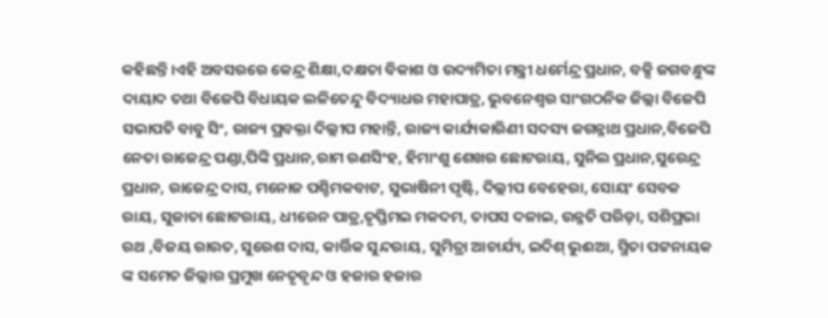କହିଛନ୍ତି।ଏହି ଅବସରରେ କେନ୍ଦ୍ର ଶିକ୍ଷା,ଦକ୍ଷତା ବିକାଶ ଓ ଉଦ୍ୟମିତା ମନ୍ତ୍ରୀ ଧର୍ମେନ୍ଦ୍ର ପ୍ରଧାନ, ବକ୍ସି ଜଗବନ୍ଧୁଙ୍କ ଦାୟାଦ ତଥା ବିଜେପି ବିଧାୟକ ଲଳିତେନ୍ଦୁ ବିଦ୍ୟାଧର ମହାପାତ୍ର, ଭୁବନେଶ୍ୱର ସାଂଗଠନିକ ଜିଲ୍ଲା ବିଜେପି ସଭାପତି ବାବୁ ସିଂ, ରାଜ୍ୟ ପ୍ରବକ୍ତା ଦିଲ୍ଲୀପ ମହାନ୍ତି, ରାଜ୍ୟ କାର୍ଯ୍ୟକାରିଣୀ ସଦସ୍ୟ ଜଗନ୍ନାଥ ପ୍ରଧାନ,ବିଜେପି ନେତା ରାଜେନ୍ଦ୍ର ପଣ୍ଡା,ପିଙ୍କି ପ୍ରଧାନ,ରାମ ରଣସିଂହ, ହିମାଂଶୁ ଶେଖର ଛୋଟରାୟ, ସୁନିଲ ପ୍ରଧାନ,ସୁରେନ୍ଦ୍ର ପ୍ରଧାନ, ରାଜେନ୍ଦ୍ର ଦାସ, ମନୋଜ ପଶ୍ଚିମକବାଟ, ସୁଭାଷିନୀ ପୃଷ୍ଟି, ଦିଲ୍ଲୀପ ବେହେରା, ସୋୟଂ ସେବକ ରାୟ, ସୁଜାତା ଛୋଟରାୟ, ଧୀରେନ ପାତ୍ର,ତୃପ୍ତିମଇ ମକଦମ, ତାପସ ଦଳାଇ, ଉନ୍ନତି ପରିଡ଼ା, ସଶିପ୍ରଭା ରଥ ,ବିଜୟ ରାଉତ, ସୁରେଶ ଦାସ, କାର୍ତ୍ତିକ ସୁନ୍ଦରାୟ, ସୁମିତ୍ରା ଆଚାର୍ଯ୍ୟ, ଇଦିଶ୍ ଭୁଈଆ, ସ୍ମିତା ପଟ୍ଟନାୟକ ଙ୍କ ସମେତ ଜିଲ୍ଲାର ପ୍ରମୁଖ ନେତୃବୃନ୍ଦ ଓ ହଜାର ହଜାର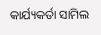କାର୍ଯ୍ୟକର୍ତା ସାମିଲ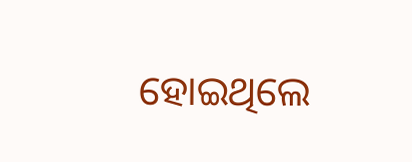ହୋଇଥିଲେ